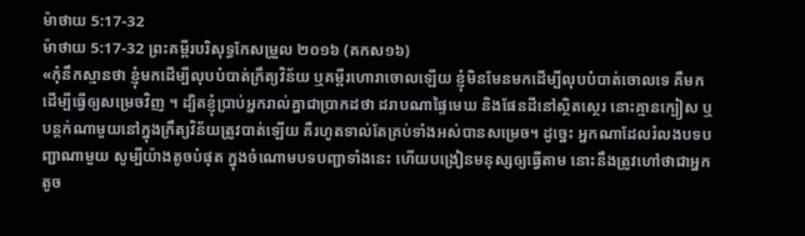ម៉ាថាយ 5:17-32
ម៉ាថាយ 5:17-32 ព្រះគម្ពីរបរិសុទ្ធកែសម្រួល ២០១៦ (គកស១៦)
«កុំនឹកស្មានថា ខ្ញុំមកដើម្បីលុបបំបាត់ក្រឹត្យវិន័យ ឬគម្ពីរហោរាចោលឡើយ ខ្ញុំមិនមែនមកដើម្បីលុបបំបាត់ចោលទេ គឺមកដើម្បីធ្វើឲ្យសម្រេចវិញ ។ ដ្បិតខ្ញុំប្រាប់អ្នករាល់គ្នាជាប្រាកដថា ដរាបណាផ្ទៃមេឃ និងផែនដីនៅស្ថិតស្ថេរ នោះគ្មានក្បៀស ឬបន្តក់ណាមួយនៅក្នុងក្រឹត្យវិន័យត្រូវបាត់ឡើយ គឺរហូតទាល់តែគ្រប់ទាំងអស់បានសម្រេច។ ដូច្នេះ អ្នកណាដែលរំលងបទបញ្ជាណាមួយ សូម្បីយ៉ាងតូចបំផុត ក្នុងចំណោមបទបញ្ជាទាំងនេះ ហើយបង្រៀនមនុស្សឲ្យធ្វើតាម នោះនឹងត្រូវហៅថាជាអ្នកតូច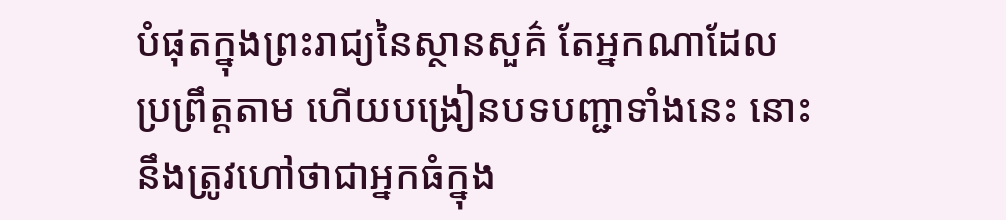បំផុតក្នុងព្រះរាជ្យនៃស្ថានសួគ៌ តែអ្នកណាដែលប្រព្រឹត្តតាម ហើយបង្រៀនបទបញ្ជាទាំងនេះ នោះនឹងត្រូវហៅថាជាអ្នកធំក្នុង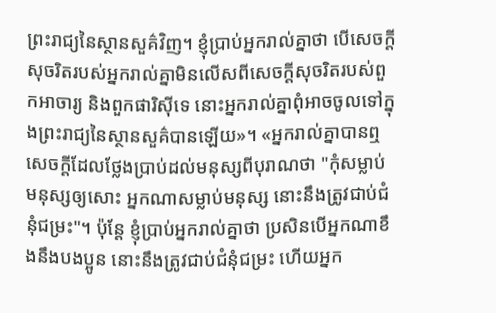ព្រះរាជ្យនៃស្ថានសួគ៌វិញ។ ខ្ញុំប្រាប់អ្នករាល់គ្នាថា បើសេចក្តីសុចរិតរបស់អ្នករាល់គ្នាមិនលើសពីសេចក្តីសុចរិតរបស់ពួកអាចារ្យ និងពួកផារិស៊ីទេ នោះអ្នករាល់គ្នាពុំអាចចូលទៅក្នុងព្រះរាជ្យនៃស្ថានសួគ៌បានឡើយ»។ «អ្នករាល់គ្នាបានឮសេចក្តីដែលថ្លែងប្រាប់ដល់មនុស្សពីបុរាណថា "កុំសម្លាប់មនុស្សឲ្យសោះ អ្នកណាសម្លាប់មនុស្ស នោះនឹងត្រូវជាប់ជំនុំជម្រះ"។ ប៉ុន្តែ ខ្ញុំប្រាប់អ្នករាល់គ្នាថា ប្រសិនបើអ្នកណាខឹងនឹងបងប្អូន នោះនឹងត្រូវជាប់ជំនុំជម្រះ ហើយអ្នក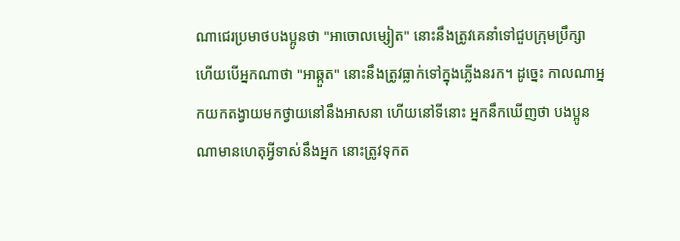ណាជេរប្រមាថបងប្អូនថា "អាចោលម្សៀត" នោះនឹងត្រូវគេនាំទៅជួបក្រុមប្រឹក្សា ហើយបើអ្នកណាថា "អាឆ្កួត" នោះនឹងត្រូវធ្លាក់ទៅក្នុងភ្លើងនរក។ ដូច្នេះ កាលណាអ្នកយកតង្វាយមកថ្វាយនៅនឹងអាសនា ហើយនៅទីនោះ អ្នកនឹកឃើញថា បងប្អូនណាមានហេតុអ្វីទាស់នឹងអ្នក នោះត្រូវទុកត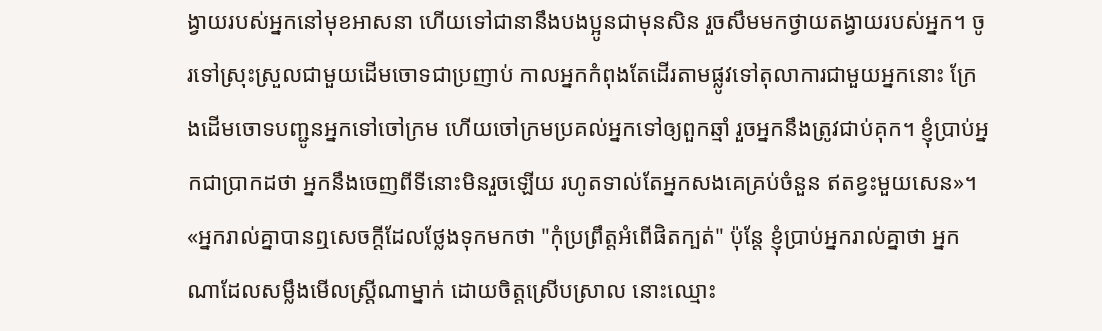ង្វាយរបស់អ្នកនៅមុខអាសនា ហើយទៅជានានឹងបងប្អូនជាមុនសិន រួចសឹមមកថ្វាយតង្វាយរបស់អ្នក។ ចូរទៅស្រុះស្រួលជាមួយដើមចោទជាប្រញាប់ កាលអ្នកកំពុងតែដើរតាមផ្លូវទៅតុលាការជាមួយអ្នកនោះ ក្រែងដើមចោទបញ្ជូនអ្នកទៅចៅក្រម ហើយចៅក្រមប្រគល់អ្នកទៅឲ្យពួកឆ្មាំ រួចអ្នកនឹងត្រូវជាប់គុក។ ខ្ញុំប្រាប់អ្នកជាប្រាកដថា អ្នកនឹងចេញពីទីនោះមិនរួចឡើយ រហូតទាល់តែអ្នកសងគេគ្រប់ចំនួន ឥតខ្វះមួយសេន»។ «អ្នករាល់គ្នាបានឮសេចក្តីដែលថ្លែងទុកមកថា "កុំប្រព្រឹត្តអំពើផិតក្បត់" ប៉ុន្តែ ខ្ញុំប្រាប់អ្នករាល់គ្នាថា អ្នកណាដែលសម្លឹងមើលស្ត្រីណាម្នាក់ ដោយចិត្តស្រើបស្រាល នោះឈ្មោះ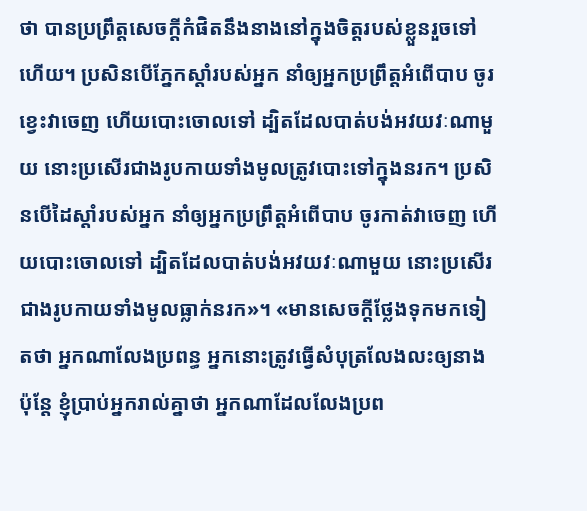ថា បានប្រព្រឹត្តសេចក្តីកំផិតនឹងនាងនៅក្នុងចិត្តរបស់ខ្លួនរួចទៅហើយ។ ប្រសិនបើភ្នែកស្តាំរបស់អ្នក នាំឲ្យអ្នកប្រព្រឹត្តអំពើបាប ចូរខ្វេះវាចេញ ហើយបោះចោលទៅ ដ្បិតដែលបាត់បង់អវយវៈណាមួយ នោះប្រសើរជាងរូបកាយទាំងមូលត្រូវបោះទៅក្នុងនរក។ ប្រសិនបើដៃស្ដាំរបស់អ្នក នាំឲ្យអ្នកប្រព្រឹត្តអំពើបាប ចូរកាត់វាចេញ ហើយបោះចោលទៅ ដ្បិតដែលបាត់បង់អវយវៈណាមួយ នោះប្រសើរជាងរូបកាយទាំងមូលធ្លាក់នរក»។ «មានសេចក្តីថ្លែងទុកមកទៀតថា អ្នកណាលែងប្រពន្ធ អ្នកនោះត្រូវធ្វើសំបុត្រលែងលះឲ្យនាង ប៉ុន្តែ ខ្ញុំប្រាប់អ្នករាល់គ្នាថា អ្នកណាដែលលែងប្រព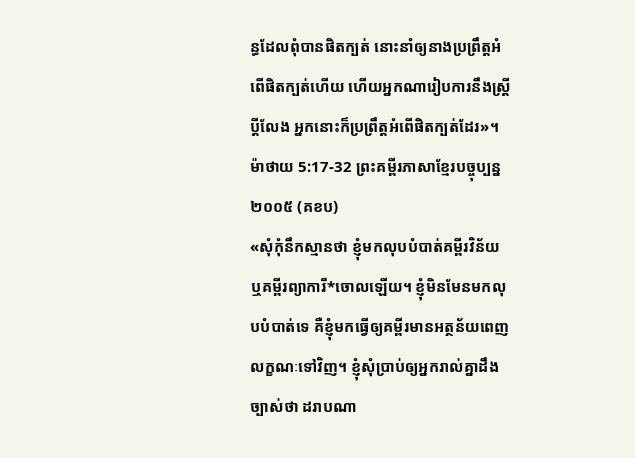ន្ធដែលពុំបានផិតក្បត់ នោះនាំឲ្យនាងប្រព្រឹត្តអំពើផិតក្បត់ហើយ ហើយអ្នកណារៀបការនឹងស្ត្រីប្តីលែង អ្នកនោះក៏ប្រព្រឹត្តអំពើផិតក្បត់ដែរ»។
ម៉ាថាយ 5:17-32 ព្រះគម្ពីរភាសាខ្មែរបច្ចុប្បន្ន ២០០៥ (គខប)
«សុំកុំនឹកស្មានថា ខ្ញុំមកលុបបំបាត់គម្ពីរវិន័យ ឬគម្ពីរព្យាការី*ចោលឡើយ។ ខ្ញុំមិនមែនមកលុបបំបាត់ទេ គឺខ្ញុំមកធ្វើឲ្យគម្ពីរមានអត្ថន័យពេញលក្ខណៈទៅវិញ។ ខ្ញុំសុំប្រាប់ឲ្យអ្នករាល់គ្នាដឹងច្បាស់ថា ដរាបណា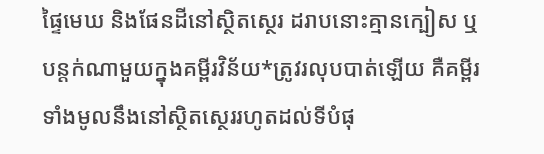ផ្ទៃមេឃ និងផែនដីនៅស្ថិតស្ថេរ ដរាបនោះគ្មានក្បៀស ឬបន្តក់ណាមួយក្នុងគម្ពីរវិន័យ*ត្រូវរលុបបាត់ឡើយ គឺគម្ពីរទាំងមូលនឹងនៅស្ថិតស្ថេររហូតដល់ទីបំផុ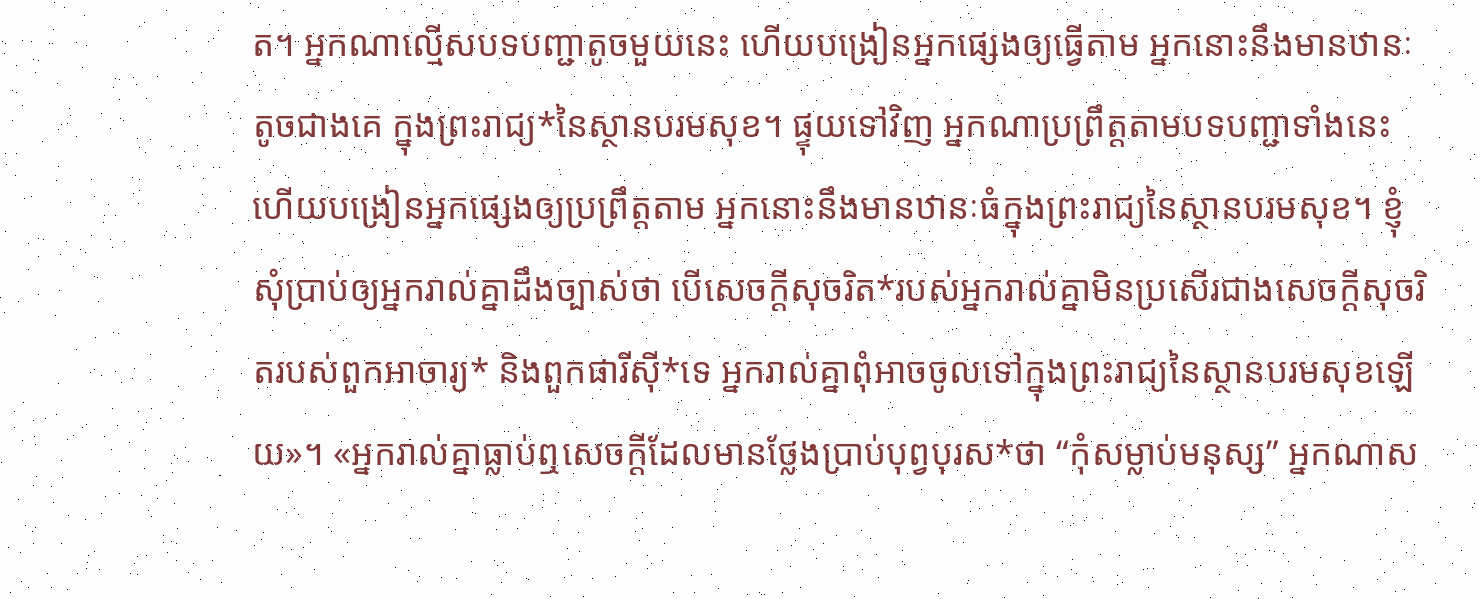ត។ អ្នកណាល្មើសបទបញ្ជាតូចមួយនេះ ហើយបង្រៀនអ្នកផ្សេងឲ្យធ្វើតាម អ្នកនោះនឹងមានឋានៈតូចជាងគេ ក្នុងព្រះរាជ្យ*នៃស្ថានបរមសុខ។ ផ្ទុយទៅវិញ អ្នកណាប្រព្រឹត្តតាមបទបញ្ជាទាំងនេះ ហើយបង្រៀនអ្នកផ្សេងឲ្យប្រព្រឹត្តតាម អ្នកនោះនឹងមានឋានៈធំក្នុងព្រះរាជ្យនៃស្ថានបរមសុខ។ ខ្ញុំសុំប្រាប់ឲ្យអ្នករាល់គ្នាដឹងច្បាស់ថា បើសេចក្ដីសុចរិត*របស់អ្នករាល់គ្នាមិនប្រសើរជាងសេចក្ដីសុចរិតរបស់ពួកអាចារ្យ* និងពួកផារីស៊ី*ទេ អ្នករាល់គ្នាពុំអាចចូលទៅក្នុងព្រះរាជ្យនៃស្ថានបរមសុខឡើយ»។ «អ្នករាល់គ្នាធ្លាប់ឮសេចក្ដីដែលមានថ្លែងប្រាប់បុព្វបុរស*ថា “កុំសម្លាប់មនុស្ស” អ្នកណាស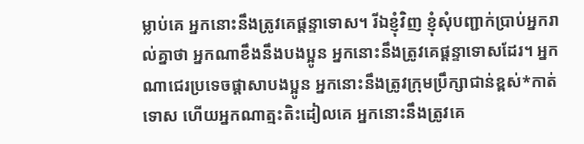ម្លាប់គេ អ្នកនោះនឹងត្រូវគេផ្ដន្ទាទោស។ រីឯខ្ញុំវិញ ខ្ញុំសុំបញ្ជាក់ប្រាប់អ្នករាល់គ្នាថា អ្នកណាខឹងនឹងបងប្អូន អ្នកនោះនឹងត្រូវគេផ្ដន្ទាទោសដែរ។ អ្នកណាជេរប្រទេចផ្តាសាបងប្អូន អ្នកនោះនឹងត្រូវក្រុមប្រឹក្សាជាន់ខ្ពស់*កាត់ទោស ហើយអ្នកណាត្មះតិះដៀលគេ អ្នកនោះនឹងត្រូវគេ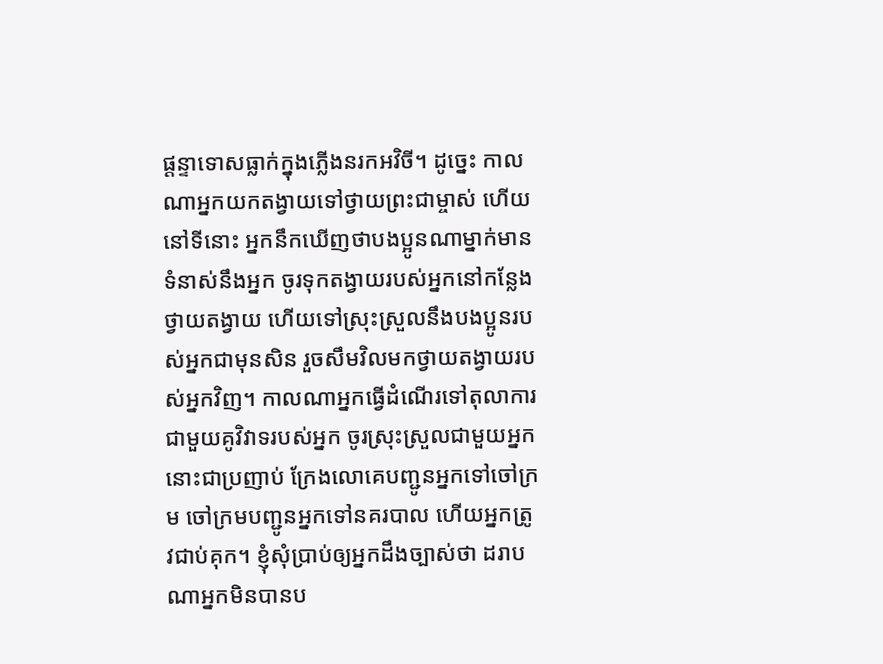ផ្ដន្ទាទោសធ្លាក់ក្នុងភ្លើងនរកអវិចី។ ដូច្នេះ កាលណាអ្នកយកតង្វាយទៅថ្វាយព្រះជាម្ចាស់ ហើយនៅទីនោះ អ្នកនឹកឃើញថាបងប្អូនណាម្នាក់មានទំនាស់នឹងអ្នក ចូរទុកតង្វាយរបស់អ្នកនៅកន្លែងថ្វាយតង្វាយ ហើយទៅស្រុះស្រួលនឹងបងប្អូនរបស់អ្នកជាមុនសិន រួចសឹមវិលមកថ្វាយតង្វាយរបស់អ្នកវិញ។ កាលណាអ្នកធ្វើដំណើរទៅតុលាការជាមួយគូវិវាទរបស់អ្នក ចូរស្រុះស្រួលជាមួយអ្នកនោះជាប្រញាប់ ក្រែងលោគេបញ្ជូនអ្នកទៅចៅក្រម ចៅក្រមបញ្ជូនអ្នកទៅនគរបាល ហើយអ្នកត្រូវជាប់គុក។ ខ្ញុំសុំប្រាប់ឲ្យអ្នកដឹងច្បាស់ថា ដរាបណាអ្នកមិនបានប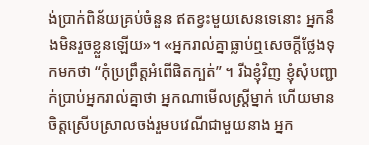ង់ប្រាក់ពិន័យគ្រប់ចំនួន ឥតខ្វះមួយសេនទេនោះ អ្នកនឹងមិនរួចខ្លួនឡើយ»។ «អ្នករាល់គ្នាធ្លាប់ឮសេចក្ដីថ្លែងទុកមកថា “កុំប្រព្រឹត្តអំពើផិតក្បត់” ។ រីឯខ្ញុំវិញ ខ្ញុំសុំបញ្ជាក់ប្រាប់អ្នករាល់គ្នាថា អ្នកណាមើលស្ត្រីម្នាក់ ហើយមានចិត្តស្រើបស្រាលចង់រួមបវេណីជាមួយនាង អ្នក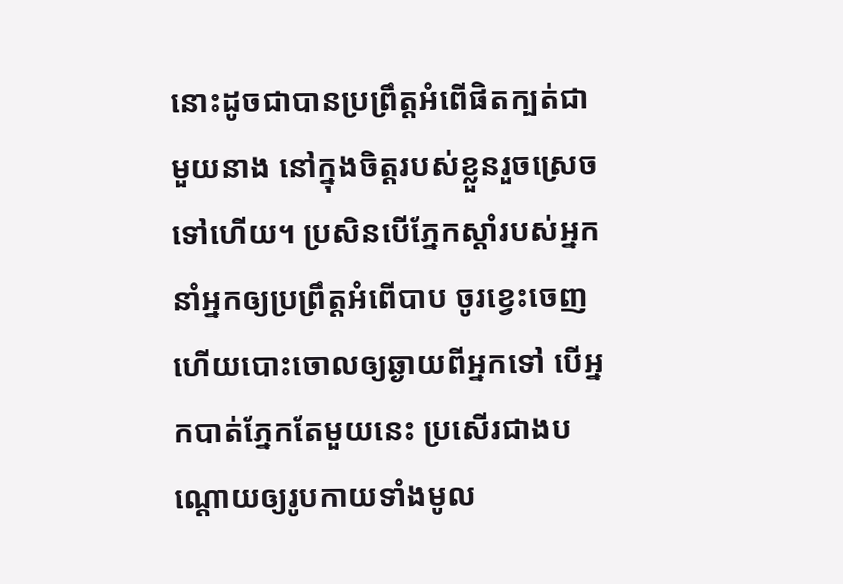នោះដូចជាបានប្រព្រឹត្តអំពើផិតក្បត់ជាមួយនាង នៅក្នុងចិត្តរបស់ខ្លួនរួចស្រេចទៅហើយ។ ប្រសិនបើភ្នែកស្ដាំរបស់អ្នកនាំអ្នកឲ្យប្រព្រឹត្តអំពើបាប ចូរខ្វេះចេញ ហើយបោះចោលឲ្យឆ្ងាយពីអ្នកទៅ បើអ្នកបាត់ភ្នែកតែមួយនេះ ប្រសើរជាងបណ្ដោយឲ្យរូបកាយទាំងមូល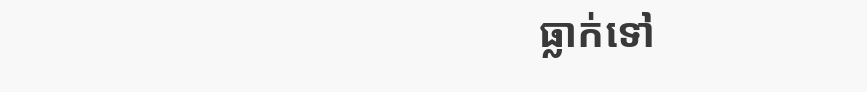ធ្លាក់ទៅ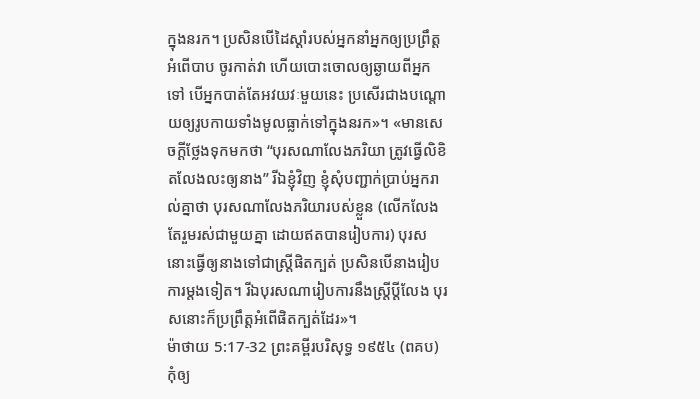ក្នុងនរក។ ប្រសិនបើដៃស្ដាំរបស់អ្នកនាំអ្នកឲ្យប្រព្រឹត្តអំពើបាប ចូរកាត់វា ហើយបោះចោលឲ្យឆ្ងាយពីអ្នកទៅ បើអ្នកបាត់តែអវយវៈមួយនេះ ប្រសើរជាងបណ្ដោយឲ្យរូបកាយទាំងមូលធ្លាក់ទៅក្នុងនរក»។ «មានសេចក្ដីថ្លែងទុកមកថា “បុរសណាលែងភរិយា ត្រូវធ្វើលិខិតលែងលះឲ្យនាង” រីឯខ្ញុំវិញ ខ្ញុំសុំបញ្ជាក់ប្រាប់អ្នករាល់គ្នាថា បុរសណាលែងភរិយារបស់ខ្លួន (លើកលែងតែរួមរស់ជាមួយគ្នា ដោយឥតបានរៀបការ) បុរសនោះធ្វើឲ្យនាងទៅជាស្ត្រីផិតក្បត់ ប្រសិនបើនាងរៀបការម្ដងទៀត។ រីឯបុរសណារៀបការនឹងស្ត្រីប្ដីលែង បុរសនោះក៏ប្រព្រឹត្តអំពើផិតក្បត់ដែរ»។
ម៉ាថាយ 5:17-32 ព្រះគម្ពីរបរិសុទ្ធ ១៩៥៤ (ពគប)
កុំឲ្យ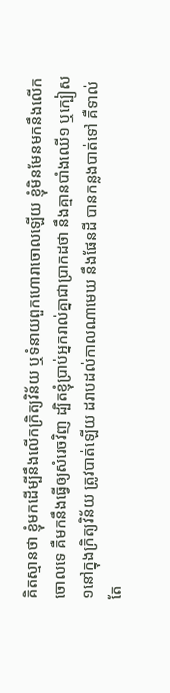គិតស្មានថា ខ្ញុំមកដើម្បីនឹងលើកក្រិត្យវិន័យ ឬទំនាយពួកហោរាចោលឡើយ ខ្ញុំមិនមែនមកនឹងលើកចោលទេ គឺមកនឹងធ្វើឲ្យសំរេចវិញ ដ្បិតខ្ញុំប្រាប់អ្នករាល់គ្នាជាប្រាកដថា នឹងគ្មានបាំងឈើ១ ឬក្បៀស១នៅក្នុងក្រិត្យវិន័យ ត្រូវបាត់ឡើយ ដរាបដល់កាលណាមេឃ នឹងផែនដី បានកន្លងបាត់ទៅ គឺទាល់តែ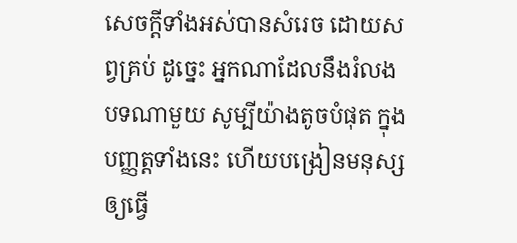សេចក្ដីទាំងអស់បានសំរេច ដោយសព្វគ្រប់ ដូច្នេះ អ្នកណាដែលនឹងរំលងបទណាមួយ សូម្បីយ៉ាងតូចបំផុត ក្នុងបញ្ញត្តទាំងនេះ ហើយបង្រៀនមនុស្សឲ្យធ្វើ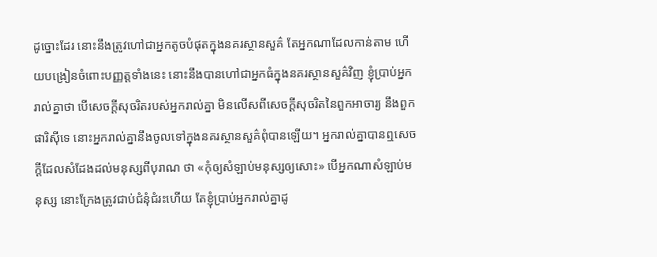ដូច្នោះដែរ នោះនឹងត្រូវហៅជាអ្នកតូចបំផុតក្នុងនគរស្ថានសួគ៌ តែអ្នកណាដែលកាន់តាម ហើយបង្រៀនចំពោះបញ្ញត្តទាំងនេះ នោះនឹងបានហៅជាអ្នកធំក្នុងនគរស្ថានសួគ៌វិញ ខ្ញុំប្រាប់អ្នករាល់គ្នាថា បើសេចក្ដីសុចរិតរបស់អ្នករាល់គ្នា មិនលើសពីសេចក្ដីសុចរិតនៃពួកអាចារ្យ នឹងពួកផារិស៊ីទេ នោះអ្នករាល់គ្នានឹងចូលទៅក្នុងនគរស្ថានសួគ៌ពុំបានឡើយ។ អ្នករាល់គ្នាបានឮសេចក្ដីដែលសំដែងដល់មនុស្សពីបុរាណ ថា «កុំឲ្យសំឡាប់មនុស្សឲ្យសោះ» បើអ្នកណាសំឡាប់មនុស្ស នោះក្រែងត្រូវជាប់ជំនុំជំរះហើយ តែខ្ញុំប្រាប់អ្នករាល់គ្នាដូ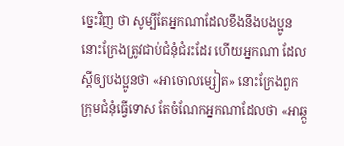ច្នេះវិញ ថា សូម្បីតែអ្នកណាដែលខឹងនឹងបងប្អូន នោះក្រែងត្រូវជាប់ជំនុំជំរះដែរ ហើយអ្នកណា ដែលស្ដីឲ្យបងប្អូនថា «អាចោលម្សៀត» នោះក្រែងពួកក្រុមជំនុំធ្វើទោស តែចំណែកអ្នកណាដែលថា «អាឆ្កួ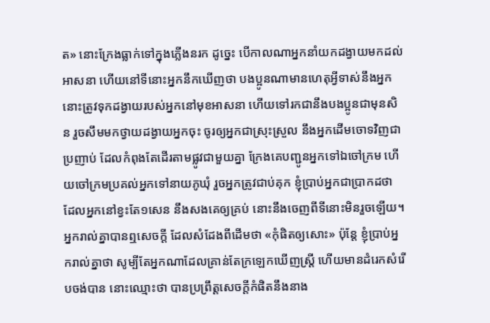ត» នោះក្រែងធ្លាក់ទៅក្នុងភ្លើងនរក ដូច្នេះ បើកាលណាអ្នកនាំយកដង្វាយមកដល់អាសនា ហើយនៅទីនោះអ្នកនឹកឃើញថា បងប្អូនណាមានហេតុអ្វីទាស់នឹងអ្នក នោះត្រូវទុកដង្វាយរបស់អ្នកនៅមុខអាសនា ហើយទៅរកជានឹងបងប្អូនជាមុនសិន រួចសឹមមកថ្វាយដង្វាយអ្នកចុះ ចូរឲ្យអ្នកជាស្រុះស្រួល នឹងអ្នកដើមចោទវិញជាប្រញាប់ ដែលកំពុងតែដើរតាមផ្លូវជាមួយគ្នា ក្រែងគេបញ្ជូនអ្នកទៅឯចៅក្រម ហើយចៅក្រមប្រគល់អ្នកទៅនាយភូឃុំ រួចអ្នកត្រូវជាប់គុក ខ្ញុំប្រាប់អ្នកជាប្រាកដថា ដែលអ្នកនៅខ្វះតែ១សេន នឹងសងគេឲ្យគ្រប់ នោះនឹងចេញពីទីនោះមិនរួចឡើយ។ អ្នករាល់គ្នាបានឮសេចក្ដី ដែលសំដែងពីដើមថា «កុំផិតឲ្យសោះ» ប៉ុន្តែ ខ្ញុំប្រាប់អ្នករាល់គ្នាថា សូម្បីតែអ្នកណាដែលគ្រាន់តែក្រឡេកឃើញស្ត្រី ហើយមានដំរេកសំរើបចង់បាន នោះឈ្មោះថា បានប្រព្រឹត្តសេចក្ដីកំផិតនឹងនាង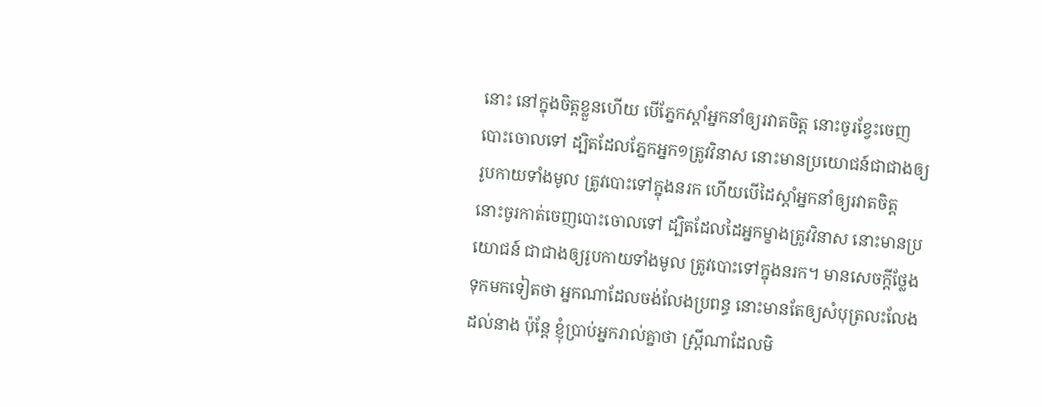នោះ នៅក្នុងចិត្តខ្លួនហើយ បើភ្នែកស្តាំអ្នកនាំឲ្យរវាតចិត្ត នោះចូរខ្វែះចេញបោះចោលទៅ ដ្បិតដែលភ្នែកអ្នក១ត្រូវវិនាស នោះមានប្រយោជន៍ជាជាងឲ្យរូបកាយទាំងមូល ត្រូវបោះទៅក្នុងនរក ហើយបើដៃស្តាំអ្នកនាំឲ្យរវាតចិត្ត នោះចូរកាត់ចេញបោះចោលទៅ ដ្បិតដែលដៃអ្នកម្ខាងត្រូវវិនាស នោះមានប្រយោជន៍ ជាជាងឲ្យរូបកាយទាំងមូល ត្រូវបោះទៅក្នុងនរក។ មានសេចក្ដីថ្លែងទុកមកទៀតថា អ្នកណាដែលចង់លែងប្រពន្ធ នោះមានតែឲ្យសំបុត្រលះលែងដល់នាង ប៉ុន្តែ ខ្ញុំប្រាប់អ្នករាល់គ្នាថា ស្ត្រីណាដែលមិ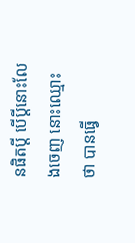នផិតប្ដី បើប្ដីនោះលែងចេញ នោះឈ្មោះថា បានធ្វើ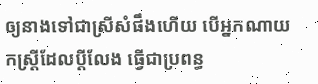ឲ្យនាងទៅជាស្រីសំផឹងហើយ បើអ្នកណាយកស្ត្រីដែលប្ដីលែង ធ្វើជាប្រពន្ធ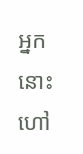អ្នកនោះហៅ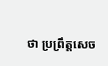ថា ប្រព្រឹត្តសេច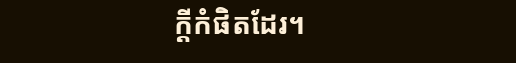ក្ដីកំផិតដែរ។